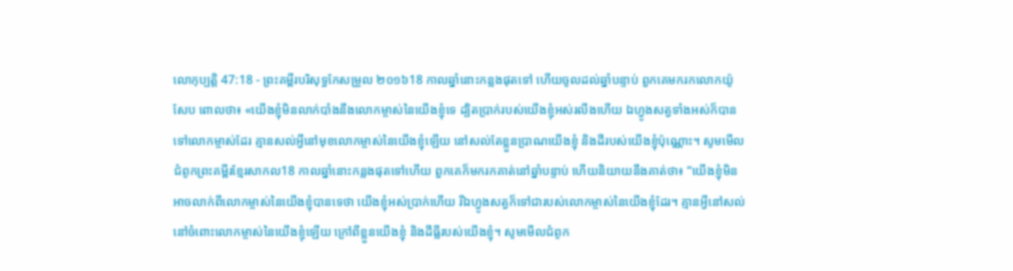លោកុប្បត្តិ 47:18 - ព្រះគម្ពីរបរិសុទ្ធកែសម្រួល ២០១៦18 កាលឆ្នាំនោះកន្លងផុតទៅ ហើយចូលដល់ឆ្នាំបន្ទាប់ ពួកគេមករកលោកយ៉ូសែប ពោលថា៖ «យើងខ្ញុំមិនលាក់បាំងនឹងលោកម្ចាស់នៃយើងខ្ញុំទេ ដ្បិតប្រាក់របស់យើងខ្ញុំអស់រលីងហើយ ឯហ្វូងសត្វទាំងអស់ក៏បានទៅលោកម្ចាស់ដែរ គ្មានសល់អ្វីនៅមុខលោកម្ចាស់នៃយើងខ្ញុំឡើយ នៅសល់តែខ្លួនប្រាណយើងខ្ញុំ និងដីរបស់យើងខ្ញុំប៉ុណ្ណោះ។ សូមមើលជំពូកព្រះគម្ពីរខ្មែរសាកល18 កាលឆ្នាំនោះកន្លងផុតទៅហើយ ពួកគេក៏មករកគាត់នៅឆ្នាំបន្ទាប់ ហើយនិយាយនឹងគាត់ថា៖ “យើងខ្ញុំមិនអាចលាក់ពីលោកម្ចាស់នៃយើងខ្ញុំបានទេថា យើងខ្ញុំអស់ប្រាក់ហើយ រីឯហ្វូងសត្វក៏ទៅជារបស់លោកម្ចាស់នៃយើងខ្ញុំដែរ។ គ្មានអ្វីនៅសល់នៅចំពោះលោកម្ចាស់នៃយើងខ្ញុំឡើយ ក្រៅពីខ្លួនយើងខ្ញុំ និងដីធ្លីរបស់យើងខ្ញុំ។ សូមមើលជំពូក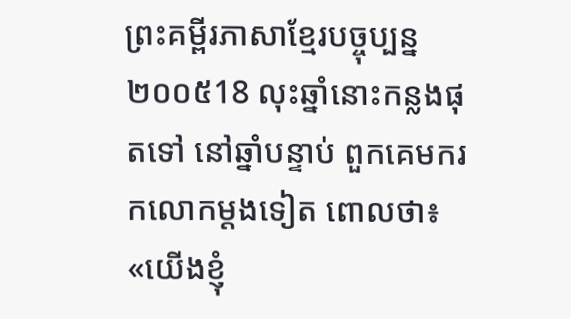ព្រះគម្ពីរភាសាខ្មែរបច្ចុប្បន្ន ២០០៥18 លុះឆ្នាំនោះកន្លងផុតទៅ នៅឆ្នាំបន្ទាប់ ពួកគេមករកលោកម្ដងទៀត ពោលថា៖ «យើងខ្ញុំ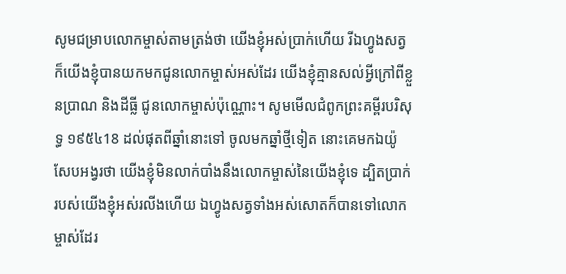សូមជម្រាបលោកម្ចាស់តាមត្រង់ថា យើងខ្ញុំអស់ប្រាក់ហើយ រីឯហ្វូងសត្វក៏យើងខ្ញុំបានយកមកជូនលោកម្ចាស់អស់ដែរ យើងខ្ញុំគ្មានសល់អ្វីក្រៅពីខ្លួនប្រាណ និងដីធ្លី ជូនលោកម្ចាស់ប៉ុណ្ណោះ។ សូមមើលជំពូកព្រះគម្ពីរបរិសុទ្ធ ១៩៥៤18 ដល់ផុតពីឆ្នាំនោះទៅ ចូលមកឆ្នាំថ្មីទៀត នោះគេមកឯយ៉ូសែបអង្វរថា យើងខ្ញុំមិនលាក់បាំងនឹងលោកម្ចាស់នៃយើងខ្ញុំទេ ដ្បិតប្រាក់របស់យើងខ្ញុំអស់រលីងហើយ ឯហ្វូងសត្វទាំងអស់សោតក៏បានទៅលោកម្ចាស់ដែរ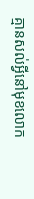គ្មានសល់អ្វីនៅមុខលោក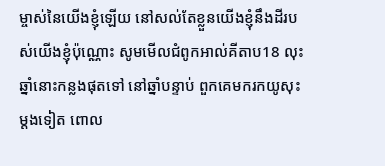ម្ចាស់នៃយើងខ្ញុំឡើយ នៅសល់តែខ្លួនយើងខ្ញុំនឹងដីរបស់យើងខ្ញុំប៉ុណ្ណោះ សូមមើលជំពូកអាល់គីតាប18 លុះឆ្នាំនោះកន្លងផុតទៅ នៅឆ្នាំបន្ទាប់ ពួកគេមករកយូសុះម្តងទៀត ពោល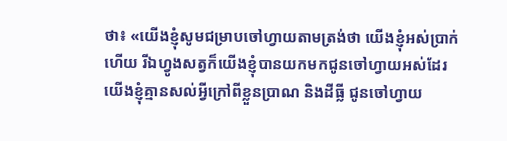ថា៖ «យើងខ្ញុំសូមជម្រាបចៅហ្វាយតាមត្រង់ថា យើងខ្ញុំអស់ប្រាក់ហើយ រីឯហ្វូងសត្វក៏យើងខ្ញុំបានយកមកជូនចៅហ្វាយអស់ដែរ យើងខ្ញុំគ្មានសល់អ្វីក្រៅពីខ្លួនប្រាណ និងដីធ្លី ជូនចៅហ្វាយ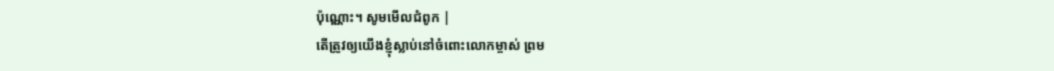ប៉ុណ្ណោះ។ សូមមើលជំពូក |
តើត្រូវឲ្យយើងខ្ញុំស្លាប់នៅចំពោះលោកម្ចាស់ ព្រម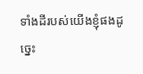ទាំងដីរបស់យើងខ្ញុំផងដូច្នេះ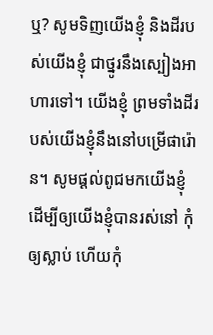ឬ? សូមទិញយើងខ្ញុំ និងដីរបស់យើងខ្ញុំ ជាថ្នូរនឹងស្បៀងអាហារទៅ។ យើងខ្ញុំ ព្រមទាំងដីរបស់យើងខ្ញុំនឹងនៅបម្រើផារ៉ោន។ សូមផ្ដល់ពូជមកយើងខ្ញុំ ដើម្បីឲ្យយើងខ្ញុំបានរស់នៅ កុំឲ្យស្លាប់ ហើយកុំ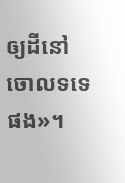ឲ្យដីនៅចោលទទេផង»។